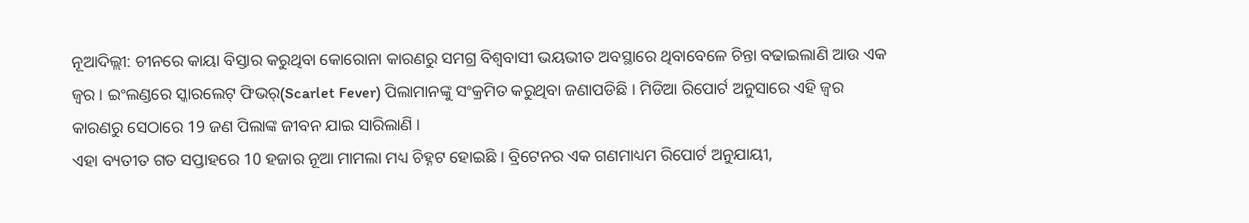ନୂଆଦିଲ୍ଲୀ: ଚୀନରେ କାୟା ବିସ୍ତାର କରୁଥିବା କୋରୋନା କାରଣରୁ ସମଗ୍ର ବିଶ୍ବବାସୀ ଭୟଭୀତ ଅବସ୍ଥାରେ ଥିବାବେଳେ ଚିନ୍ତା ବଢାଇଲାଣି ଆଉ ଏକ ଜ୍ବର । ଇଂଲଣ୍ଡରେ ସ୍କାରଲେଟ୍ ଫିଭର୍(Scarlet Fever) ପିଲାମାନଙ୍କୁ ସଂକ୍ରମିତ କରୁଥିବା ଜଣାପଡିଛି । ମିଡିଆ ରିପୋର୍ଟ ଅନୁସାରେ ଏହି ଜ୍ବର କାରଣରୁ ସେଠାରେ 19 ଜଣ ପିଲାଙ୍କ ଜୀବନ ଯାଇ ସାରିଲାଣି ।
ଏହା ବ୍ୟତୀତ ଗତ ସପ୍ତାହରେ 10 ହଜାର ନୂଆ ମାମଲା ମଧ୍ୟ ଚିହ୍ନଟ ହୋଇଛି । ବ୍ରିଟେନର ଏକ ଗଣମାଧ୍ୟମ ରିପୋର୍ଟ ଅନୁଯାୟୀ,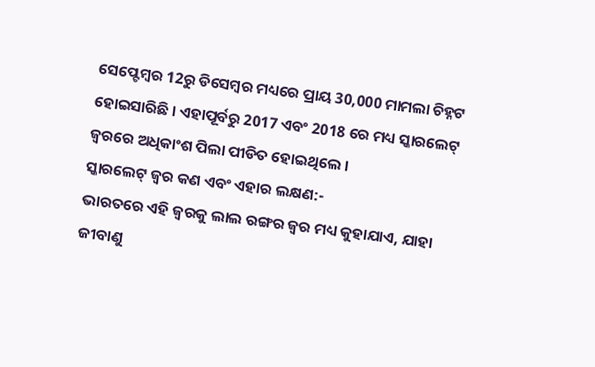ସେପ୍ଟେମ୍ବର 12ରୁ ଡିସେମ୍ବର ମଧ୍ୟରେ ପ୍ରାୟ 30,000 ମାମଲା ଚିହ୍ନଟ ହୋଇସାରିଛି । ଏହାପୂର୍ବରୁ 2017 ଏବଂ 2018 ରେ ମଧ୍ୟ ସ୍କାରଲେଟ୍ ଜ୍ବରରେ ଅଧିକାଂଶ ପିଲା ପୀଡିତ ହୋଇଥିଲେ ।
ସ୍କାରଲେଟ୍ ଜ୍ବର କଣ ଏବଂ ଏହାର ଲକ୍ଷଣ:-
ଭାରତରେ ଏହି ଜ୍ୱରକୁ ଲାଲ ରଙ୍ଗର ଜ୍ୱର ମଧ୍ୟ କୁହାଯାଏ, ଯାହା ଜୀବାଣୁ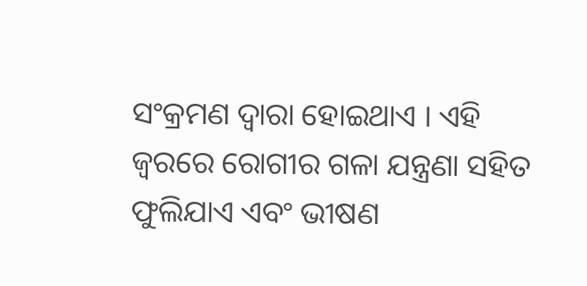ସଂକ୍ରମଣ ଦ୍ବାରା ହୋଇଥାଏ । ଏହି ଜ୍ୱରରେ ରୋଗୀର ଗଳା ଯନ୍ତ୍ରଣା ସହିତ ଫୁଲିଯାଏ ଏବଂ ଭୀଷଣ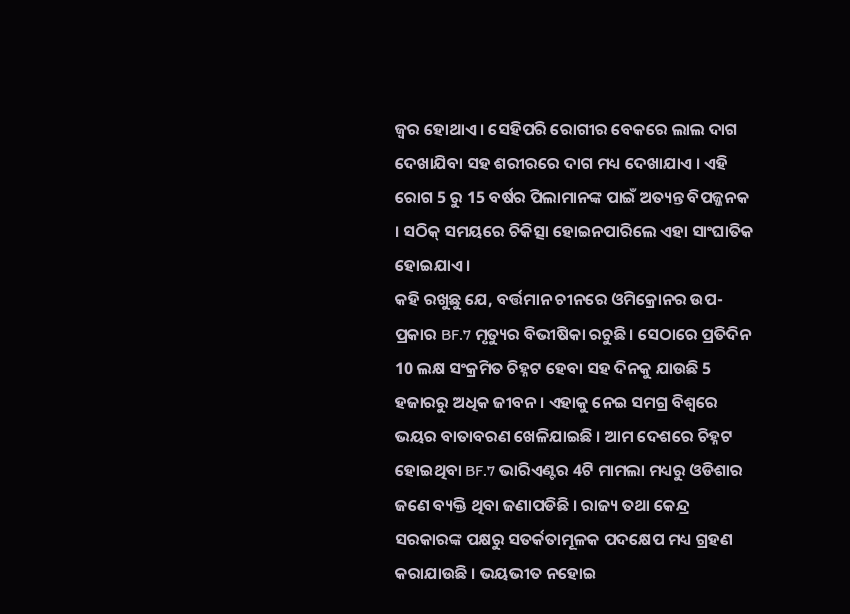ଜ୍ୱର ହୋଥାଏ । ସେହିପରି ରୋଗୀର ବେକରେ ଲାଲ ଦାଗ ଦେଖାଯିବା ସହ ଶରୀରରେ ଦାଗ ମଧ୍ୟ ଦେଖାଯାଏ । ଏହି ରୋଗ 5 ରୁ 15 ବର୍ଷର ପିଲାମାନଙ୍କ ପାଇଁ ଅତ୍ୟନ୍ତ ବିପଜ୍ଜନକ । ସଠିକ୍ ସମୟରେ ଚିକିତ୍ସା ହୋଇନପାରିଲେ ଏହା ସାଂଘାତିକ ହୋଇଯାଏ ।
କହି ରଖୁଛୁ ଯେ, ବର୍ତ୍ତମାନ ଚୀନରେ ଓମିକ୍ରୋନର ଉପ-ପ୍ରକାର BF.7 ମୃତ୍ୟୁର ବିଭୀଷିକା ରଚୁଛି । ସେଠାରେ ପ୍ରତିଦିନ 10 ଲକ୍ଷ ସଂକ୍ରମିତ ଚିହ୍ନଟ ହେବା ସହ ଦିନକୁ ଯାଉଛି 5 ହଜାରରୁ ଅଧିକ ଜୀବନ । ଏହାକୁ ନେଇ ସମଗ୍ର ବିଶ୍ବରେ ଭୟର ବାତାବରଣ ଖେଳିଯାଇଛି । ଆମ ଦେଶରେ ଚିହ୍ନଟ ହୋଇଥିବା BF.7 ଭାରିଏଣ୍ଟର 4ଟି ମାମଲା ମଧ୍ୟରୁ ଓଡିଶାର ଜଣେ ବ୍ୟକ୍ତି ଥିବା ଜଣାପଡିଛି । ରାଜ୍ୟ ତଥା କେନ୍ଦ୍ର ସରକାରଙ୍କ ପକ୍ଷରୁ ସତର୍କତାମୂଳକ ପଦକ୍ଷେପ ମଧ୍ୟ ଗ୍ରହଣ କରାଯାଉଛି । ଭୟଭୀତ ନହୋଇ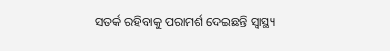ସତର୍କ ରହିବାକୁ ପରାମର୍ଶ ଦେଇଛନ୍ତି ସ୍ବାସ୍ଥ୍ୟ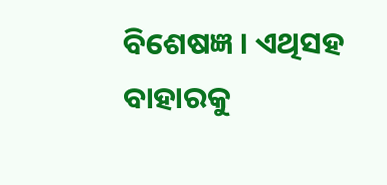ବିଶେଷଜ୍ଞ । ଏଥିସହ ବାହାରକୁ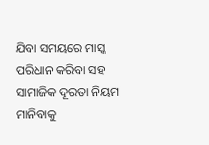ଯିବା ସମୟରେ ମାସ୍କ ପରିଧାନ କରିବା ସହ ସାମାଜିକ ଦୂରତା ନିୟମ ମାନିବାକୁ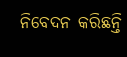ନିବେଦନ କରିଛନ୍ତି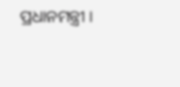ପ୍ରଧାନମନ୍ତ୍ରୀ ।